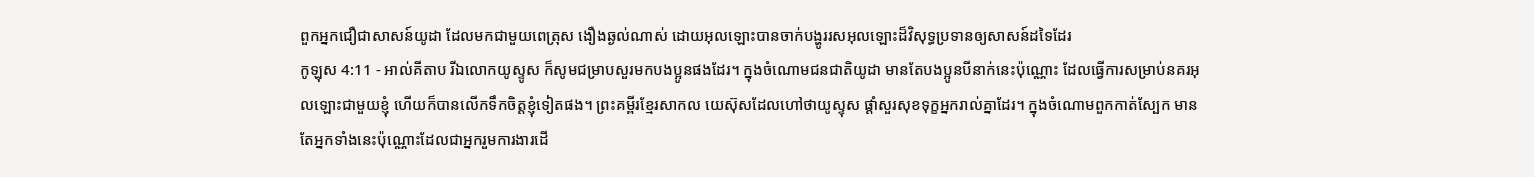ពួកអ្នកជឿជាសាសន៍យូដា ដែលមកជាមួយពេត្រុស ងឿងឆ្ងល់ណាស់ ដោយអុលឡោះបានចាក់បង្ហូររសអុលឡោះដ៏វិសុទ្ធប្រទានឲ្យសាសន៍ដទៃដែរ
កូឡុស 4:11 - អាល់គីតាប រីឯលោកយូស្ទូស ក៏សូមជម្រាបសួរមកបងប្អូនផងដែរ។ ក្នុងចំណោមជនជាតិយូដា មានតែបងប្អូនបីនាក់នេះប៉ុណ្ណោះ ដែលធ្វើការសម្រាប់នគរអុលឡោះជាមួយខ្ញុំ ហើយក៏បានលើកទឹកចិត្ដខ្ញុំទៀតផង។ ព្រះគម្ពីរខ្មែរសាកល យេស៊ុសដែលហៅថាយូស្ទុស ផ្ដាំសួរសុខទុក្ខអ្នករាល់គ្នាដែរ។ ក្នុងចំណោមពួកកាត់ស្បែក មានតែអ្នកទាំងនេះប៉ុណ្ណោះដែលជាអ្នករួមការងារដើ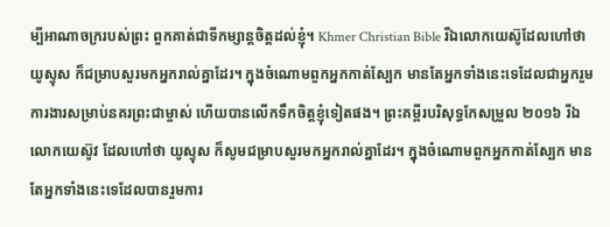ម្បីអាណាចក្ររបស់ព្រះ ពួកគាត់ជាទីកម្សាន្តចិត្តដល់ខ្ញុំ។ Khmer Christian Bible រីឯលោកយេស៊ូដែលហៅថាយូស្ទុស ក៏ជម្រាបសួរមកអ្នករាល់គ្នាដែរ។ ក្នុងចំណោមពួកអ្នកកាត់ស្បែក មានតែអ្នកទាំងនេះទេដែលជាអ្នករួមការងារសម្រាប់នគរព្រះជាម្ចាស់ ហើយបានលើកទឹកចិត្ដខ្ញុំទៀតផង។ ព្រះគម្ពីរបរិសុទ្ធកែសម្រួល ២០១៦ រីឯលោកយេស៊ូវ ដែលហៅថា យូស្ទុស ក៏សូមជម្រាបសួរមកអ្នករាល់គ្នាដែរ។ ក្នុងចំណោមពួកអ្នកកាត់ស្បែក មានតែអ្នកទាំងនេះទេដែលបានរួមការ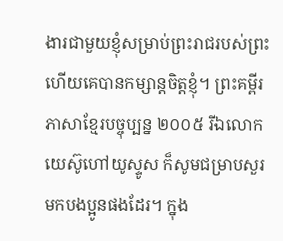ងារជាមួយខ្ញុំសម្រាប់ព្រះរាជរបស់ព្រះ ហើយគេបានកម្សាន្តចិត្តខ្ញុំ។ ព្រះគម្ពីរភាសាខ្មែរបច្ចុប្បន្ន ២០០៥ រីឯលោកយេស៊ូហៅយូស្ទូស ក៏សូមជម្រាបសួរមកបងប្អូនផងដែរ។ ក្នុង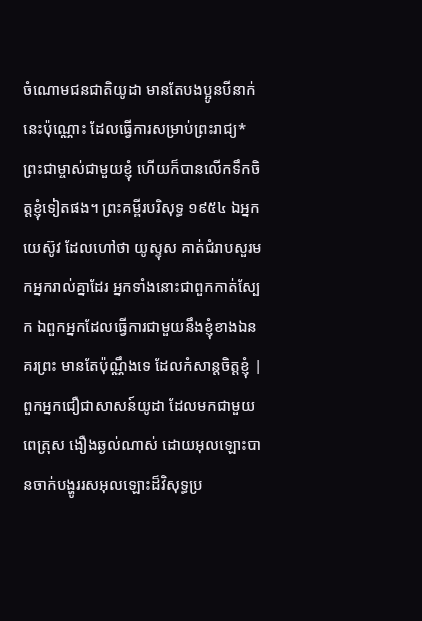ចំណោមជនជាតិយូដា មានតែបងប្អូនបីនាក់នេះប៉ុណ្ណោះ ដែលធ្វើការសម្រាប់ព្រះរាជ្យ*ព្រះជាម្ចាស់ជាមួយខ្ញុំ ហើយក៏បានលើកទឹកចិត្តខ្ញុំទៀតផង។ ព្រះគម្ពីរបរិសុទ្ធ ១៩៥៤ ឯអ្នកយេស៊ូវ ដែលហៅថា យូស្ទុស គាត់ជំរាបសួរមកអ្នករាល់គ្នាដែរ អ្នកទាំងនោះជាពួកកាត់ស្បែក ឯពួកអ្នកដែលធ្វើការជាមួយនឹងខ្ញុំខាងឯនគរព្រះ មានតែប៉ុណ្ណឹងទេ ដែលកំសាន្តចិត្តខ្ញុំ |
ពួកអ្នកជឿជាសាសន៍យូដា ដែលមកជាមួយពេត្រុស ងឿងឆ្ងល់ណាស់ ដោយអុលឡោះបានចាក់បង្ហូររសអុលឡោះដ៏វិសុទ្ធប្រ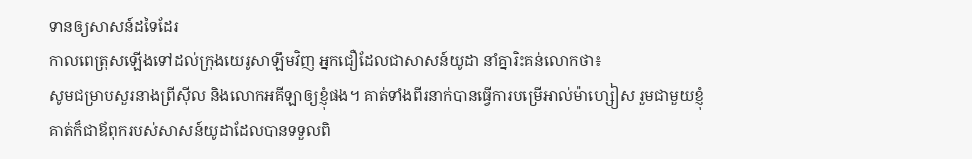ទានឲ្យសាសន៍ដទៃដែរ
កាលពេត្រុសឡើងទៅដល់ក្រុងយេរូសាឡឹមវិញ អ្នកជឿដែលជាសាសន៍យូដា នាំគ្នារិះគន់លោកថា៖
សូមជម្រាបសួរនាងព្រីស៊ីល និងលោកអគីឡាឲ្យខ្ញុំផង។ គាត់ទាំងពីរនាក់បានធ្វើការបម្រើអាល់ម៉ាហ្សៀស រួមជាមួយខ្ញុំ
គាត់ក៏ជាឪពុករបស់សាសន៍យូដាដែលបានទទួលពិ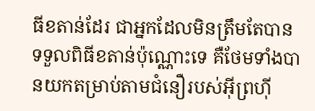ធីខតាន់ដែរ ជាអ្នកដែលមិនត្រឹមតែបានទទួលពិធីខតាន់ប៉ុណ្ណោះទេ គឺថែមទាំងបានយកតម្រាប់តាមជំនឿរបស់អ៊ីព្រហ៊ី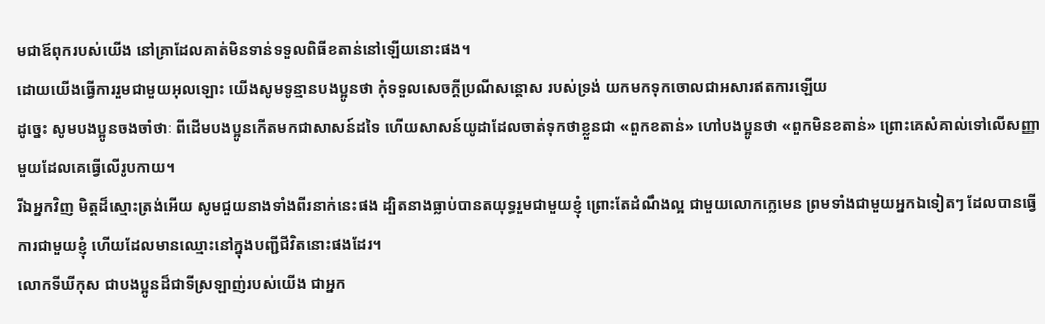មជាឪពុករបស់យើង នៅគ្រាដែលគាត់មិនទាន់ទទួលពិធីខតាន់នៅឡើយនោះផង។
ដោយយើងធ្វើការរួមជាមួយអុលឡោះ យើងសូមទូន្មានបងប្អូនថា កុំទទួលសេចក្តីប្រណីសន្តោស របស់ទ្រង់ យកមកទុកចោលជាអសារឥតការឡើយ
ដូច្នេះ សូមបងប្អូនចងចាំថាៈ ពីដើមបងប្អូនកើតមកជាសាសន៍ដទៃ ហើយសាសន៍យូដាដែលចាត់ទុកថាខ្លួនជា «ពួកខតាន់» ហៅបងប្អូនថា «ពួកមិនខតាន់» ព្រោះគេសំគាល់ទៅលើសញ្ញាមួយដែលគេធ្វើលើរូបកាយ។
រីឯអ្នកវិញ មិត្ដដ៏ស្មោះត្រង់អើយ សូមជួយនាងទាំងពីរនាក់នេះផង ដ្បិតនាងធ្លាប់បានតយុទ្ធរួមជាមួយខ្ញុំ ព្រោះតែដំណឹងល្អ ជាមួយលោកក្លេមេន ព្រមទាំងជាមួយអ្នកឯទៀតៗ ដែលបានធ្វើការជាមួយខ្ញុំ ហើយដែលមានឈ្មោះនៅក្នុងបញ្ជីជីវិតនោះផងដែរ។
លោកទីឃីកុស ជាបងប្អូនដ៏ជាទីស្រឡាញ់របស់យើង ជាអ្នក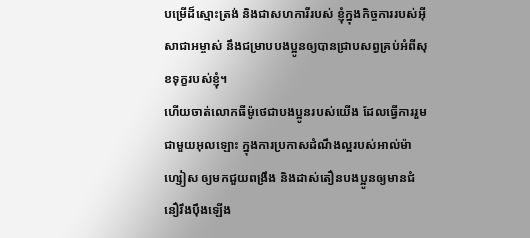បម្រើដ៏ស្មោះត្រង់ និងជាសហការីរបស់ ខ្ញុំក្នុងកិច្ចការរបស់អ៊ីសាជាអម្ចាស់ នឹងជម្រាបបងប្អូនឲ្យបានជ្រាបសព្វគ្រប់អំពីសុខទុក្ខរបស់ខ្ញុំ។
ហើយចាត់លោកធីម៉ូថេជាបងប្អូនរបស់យើង ដែលធ្វើការរួមជាមួយអុលឡោះ ក្នុងការប្រកាសដំណឹងល្អរបស់អាល់ម៉ាហ្សៀស ឲ្យមកជួយពង្រឹង និងដាស់តឿនបងប្អូនឲ្យមានជំនឿរឹងប៉ឹងឡើង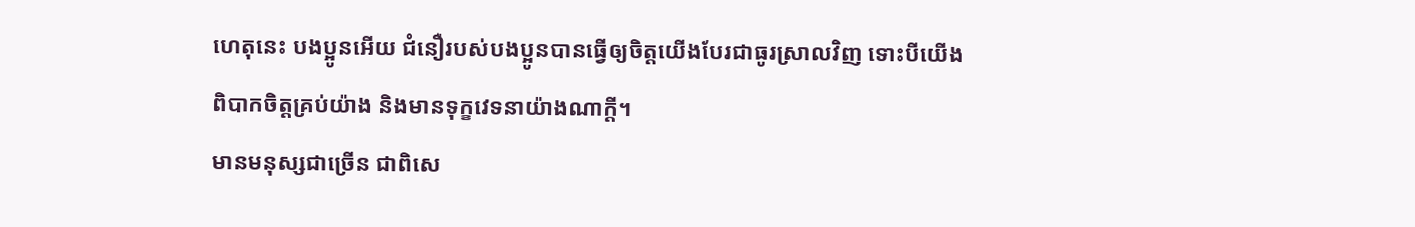ហេតុនេះ បងប្អូនអើយ ជំនឿរបស់បងប្អូនបានធ្វើឲ្យចិត្ដយើងបែរជាធូរស្រាលវិញ ទោះបីយើងពិបាកចិត្ដគ្រប់យ៉ាង និងមានទុក្ខវេទនាយ៉ាងណាក្ដី។
មានមនុស្សជាច្រើន ជាពិសេ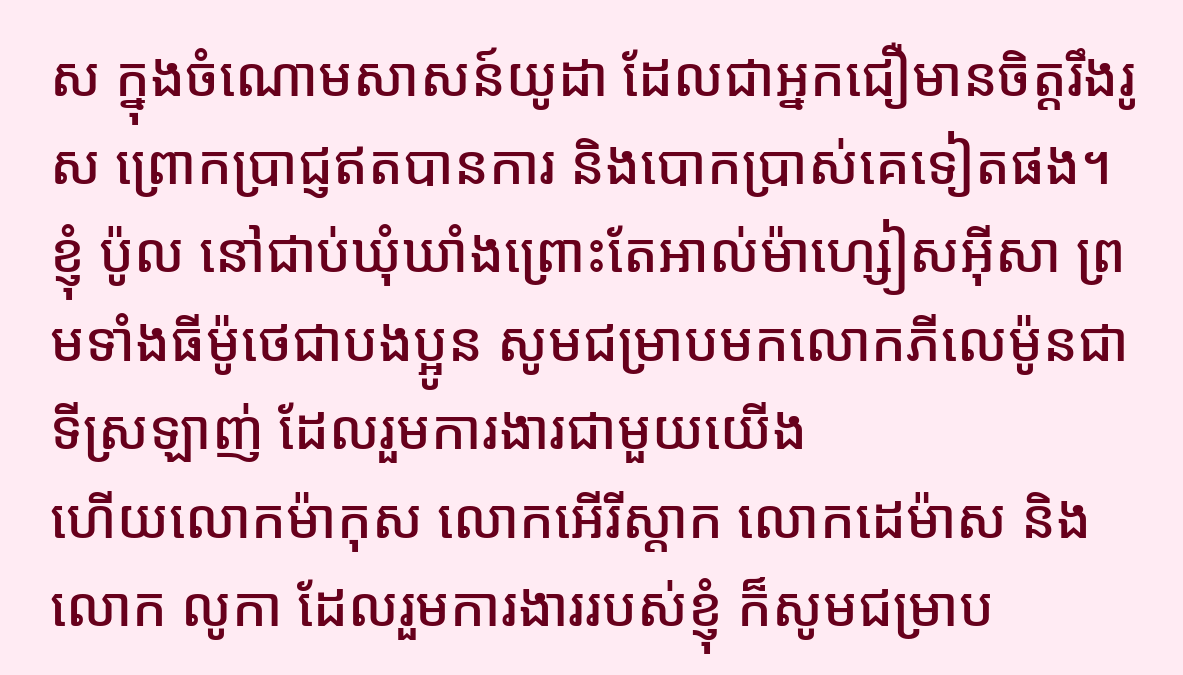ស ក្នុងចំណោមសាសន៍យូដា ដែលជាអ្នកជឿមានចិត្ដរឹងរូស ព្រោកប្រាជ្ញឥតបានការ និងបោកប្រាស់គេទៀតផង។
ខ្ញុំ ប៉ូល នៅជាប់ឃុំឃាំងព្រោះតែអាល់ម៉ាហ្សៀសអ៊ីសា ព្រមទាំងធីម៉ូថេជាបងប្អូន សូមជម្រាបមកលោកភីលេម៉ូនជាទីស្រឡាញ់ ដែលរួមការងារជាមួយយើង
ហើយលោកម៉ាកុស លោកអើរីស្ដាក លោកដេម៉ាស និងលោក លូកា ដែលរួមការងាររបស់ខ្ញុំ ក៏សូមជម្រាប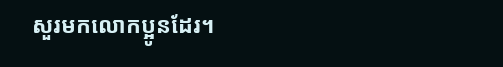សួរមកលោកប្អូនដែរ។